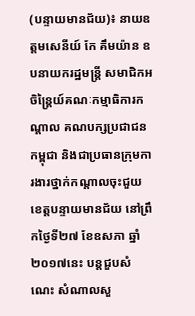(បន្ទាយមានជ័យ)៖ នាយឧត្តមសេនីយ៍ កែ គឹមយ៉ាន ឧបនាយករដ្ឋមន្រ្តី សមាជិកអចិន្ត្រៃយ៍គណៈកម្មាធិការកណ្ដាល គណបក្សប្រជាជន កម្ពុជា និងជាប្រធានក្រុមការងារថ្នាក់កណ្តាលចុះជួយខេត្តបន្ទាយមានជ័យ នៅព្រឹកថ្ងៃទី២៧ ខែឧសភា ឆ្នាំ២០១៧នេះ បន្តជួបសំណេះ សំណាលសួ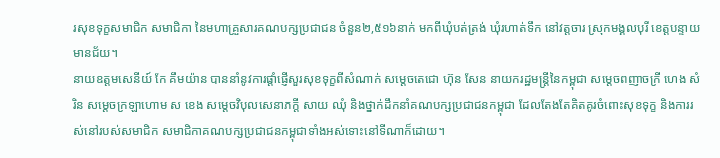រសុខទុក្ខសមាជិក សមាជិកា នៃមហាគ្រួសារគណបក្សប្រជាជន ចំនួន២,៥១៦នាក់ មកពីឃុំបត់ត្រង់ ឃុំរហាត់ទឹក នៅវត្តចារ ស្រុកមង្គលបុរី ខេត្តបន្ទាយមានជ័យ។
នាយឧត្តមសេនីយ៍ កែ គឹមយ៉ាន បាននាំនូវការផ្ដាំផ្ញើសួរសុខទុក្ខពីសំណាក់ សម្ដេចតេជោ ហ៊ុន សែន នាយករដ្ឋមន្ត្រីនៃកម្ពុជា សម្ដេចពញាចក្រី ហេង សំរិន សម្ដេចក្រឡាហោម ស ខេង សម្ដេចវិបុលសេនាភក្ដី សាយ ឈុំ និងថ្នាក់ដឹកនាំគណបក្សប្រជាជនកម្ពុជា ដែលតែងតែគិតគូរចំពោះសុខទុក្ខ និងការរស់នៅរបស់សមាជិក សមាជិកាគណបក្សប្រជាជនកម្ពុជាទាំងអស់ទោះនៅទីណាក៏ដោយ។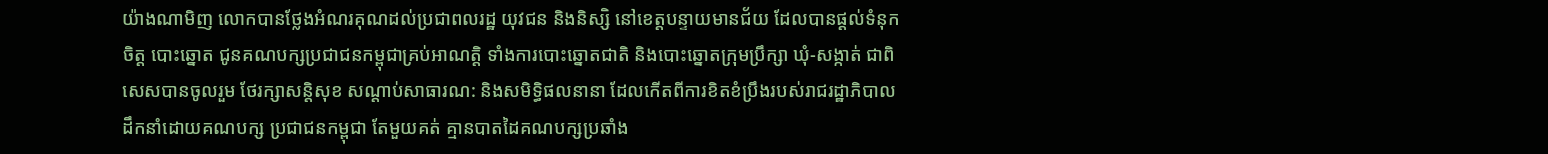យ៉ាងណាមិញ លោកបានថ្លែងអំណរគុណដល់ប្រជាពលរដ្ឋ យុវជន និងនិស្សិ នៅខេត្តបន្ទាយមានជ័យ ដែលបានផ្តល់ទំនុកចិត្ត បោះឆ្នោត ជូនគណបក្សប្រជាជនកម្ពុជាគ្រប់អាណត្តិ ទាំងការបោះឆ្នោតជាតិ និងបោះឆ្នោតក្រុមប្រឹក្សា ឃុំ-សង្កាត់ ជាពិសេសបានចូលរួម ថែរក្សាសន្តិសុខ សណ្តាប់សាធារណ: និងសមិទ្ធិផលនានា ដែលកើតពីការខិតខំប្រឹងរបស់រាជរដ្ឋាភិបាល ដឹកនាំដោយគណបក្ស ប្រជាជនកម្ពុជា តែមួយគត់ គ្មានបាតដៃគណបក្សប្រឆាំង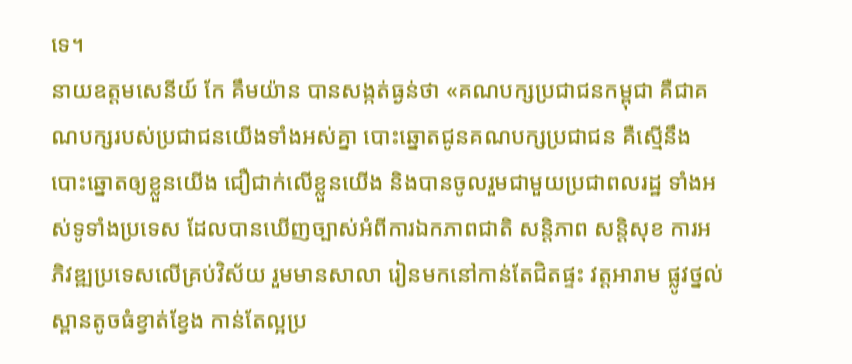ទេ។
នាយឧត្តមសេនីយ៍ កែ គឹមយ៉ាន បានសង្កត់ធ្ងន់ថា «គណបក្សប្រជាជនកម្ពុជា គឺជាគណបក្សរបស់ប្រជាជនយើងទាំងអស់គ្នា បោះឆ្នោតជូនគណបក្សប្រជាជន គឺស្មើនឹងបោះឆ្នោតឲ្យខ្លួនយើង ជឿជាក់លើខ្លួនយើង និងបានចូលរួមជាមួយប្រជាពលរដ្ឋ ទាំងអស់ទូទាំងប្រទេស ដែលបានឃើញច្បាស់អំពីការឯកភាពជាតិ សន្តិភាព សន្តិសុខ ការអភិវឌ្ឍប្រទេសលើគ្រប់វិស័យ រួមមានសាលា រៀនមកនៅកាន់តែជិតផ្ទះ វត្តអារាម ផ្លូវថ្នល់ ស្ពានតូចធំខ្វាត់ខ្វែង កាន់តែល្អប្រ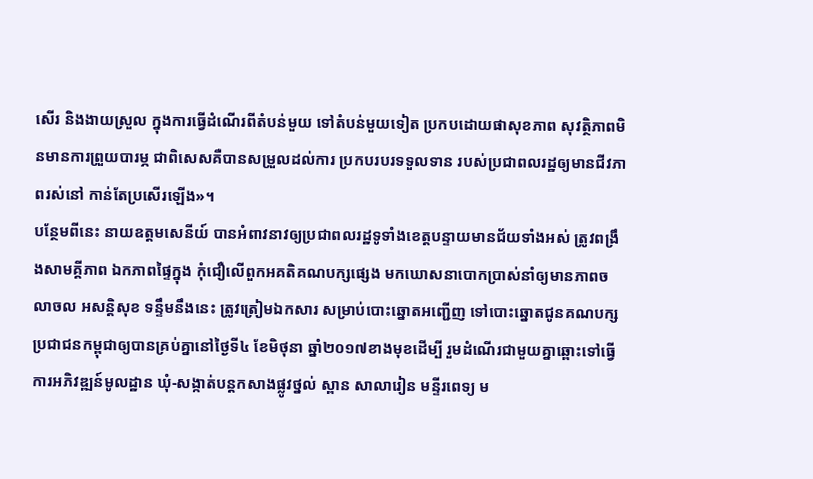សើរ និងងាយស្រួល ក្នុងការធ្វើដំណើរពីតំបន់មួយ ទៅតំបន់មួយទៀត ប្រកបដោយផាសុខភាព សុវត្ថិភាពមិនមានការព្រួយបារម្ភ ជាពិសេសគឺបានសម្រួលដល់ការ ប្រកបរបរទទួលទាន របស់ប្រជាពលរដ្ឋឲ្យមានជីវភាពរស់នៅ កាន់តែប្រសើរឡើង»។
បន្ថែមពីនេះ នាយឧត្តមសេនីយ៍ បានអំពាវនាវឲ្យប្រជាពលរដ្ឋទូទាំងខេត្តបន្ទាយមានជ័យទាំងអស់ ត្រូវពង្រឹងសាមគ្គីភាព ឯកភាពផ្ទៃក្នុង កុំជឿលើពួកអគតិគណបក្សផ្សេង មកឃោសនាបោកប្រាស់នាំឲ្យមានភាពចលាចល អសន្តិសុខ ទន្ទឹមនឹងនេះ ត្រូវត្រៀមឯកសារ សម្រាប់បោះឆ្នោតអញ្ជើញ ទៅបោះឆ្នោតជូនគណបក្សប្រជាជនកម្ពុជាឲ្យបានគ្រប់គ្នានៅថ្ងៃទី៤ ខែមិថុនា ឆ្នាំ២០១៧ខាងមុខដើម្បី រួមដំណើរជាមួយគ្នាឆ្ពោះទៅធ្វើការអភិវឌ្ឍន៍មូលដ្ឋាន ឃុំ-សង្កាត់បន្តកសាងផ្លូវថ្នល់ ស្ពាន សាលារៀន មន្ទីរពេទ្យ ម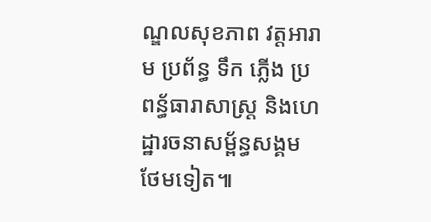ណ្ឌលសុខភាព វត្តអារាម ប្រព័ន្ធ ទឹក ភ្លើង ប្រពន្ធ័ធារាសាស្រ្ត និងហេដ្ឋារចនាសម្ព័ន្ធសង្គមថែមទៀត៕